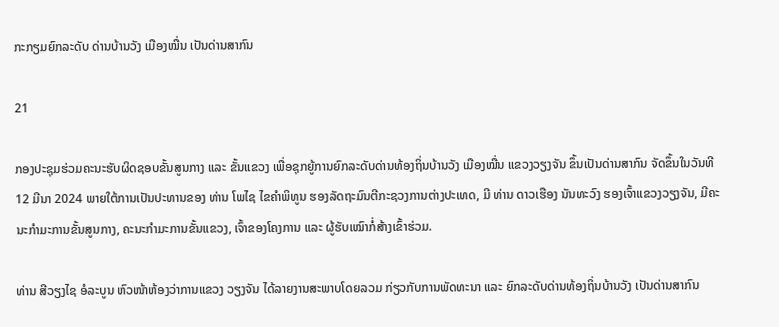ກະກຽມຍົກລະດັບ ດ່ານບ້ານວັງ ເມືອງໝື່ນ ເປັນດ່ານສາກົນ

21

ກອງປະຊຸມຮ່ວມຄະນະຮັບຜິດຊອບຂັ້ນສູນກາງ ແລະ ຂັ້ນແຂວງ ເພື່ອຊຸກຍູ້ການຍົກລະດັບດ່ານທ້ອງຖິ່ນບ້ານວັງ ເມືອງໝື່ນ ແຂວງວຽງຈັນ ຂຶ້ນເປັນດ່ານສາກົນ ຈັດຂຶ້ນໃນວັນທີ 12 ມີນາ 2024 ພາຍໃຕ້ການເປັນປະທານຂອງ ທ່ານ ໂພໄຊ ໄຂຄຳພິທູນ ຮອງລັດຖະມົນຕີກະຊວງການຕ່າງປະເທດ, ມີ ທ່ານ ດາວເຮືອງ ນັນທະວົງ ຮອງເຈົ້າແຂວງວຽງຈັນ, ມີຄະນະກຳມະການຂັ້ນສູນກາງ, ຄະນະກຳມະການຂັ້ນແຂວງ, ເຈົ້າຂອງໂຄງການ ແລະ ຜູ້ຮັບເໝົາກໍ່ສ້າງເຂົ້າຮ່ວມ.

ທ່ານ ສີວຽງໄຊ ອໍລະບູນ ຫົວໜ້າຫ້ອງວ່າການແຂວງ ວຽງຈັນ ໄດ້ລາຍງານສະພາບໂດຍລວມ ກ່ຽວກັບການພັດທະນາ ແລະ ຍົກລະດັບດ່ານທ້ອງຖິ່ນບ້ານວັງ ເປັນດ່ານສາກົນ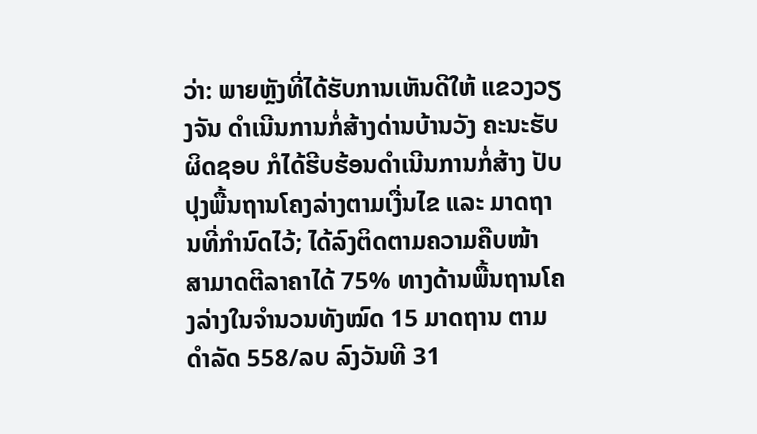ວ່າ: ພາຍຫຼັງທີ່ໄດ້ຮັບການເຫັນດີໃຫ້ ແຂວງວຽງຈັນ ດຳເນີນການກໍ່ສ້າງດ່ານບ້ານວັງ ຄະນະຮັບຜິດຊອບ ກໍໄດ້ຮີບຮ້ອນດຳເນີນການກໍ່ສ້າງ ປັບປຸງພື້ນຖານໂຄງລ່າງຕາມເງື່ນໄຂ ແລະ ມາດຖານທີ່ກຳນົດໄວ້; ໄດ້ລົງຕິດຕາມຄວາມຄືບໜ້າ ສາມາດຕີລາຄາໄດ້ 75% ທາງດ້ານພື້ນຖານໂຄງລ່າງໃນຈຳນວນທັງໝົດ 15 ມາດຖານ ຕາມດຳລັດ 558/ລບ ລົງວັນທີ 31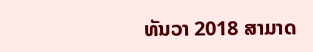ທັນວາ 2018 ສາມາດ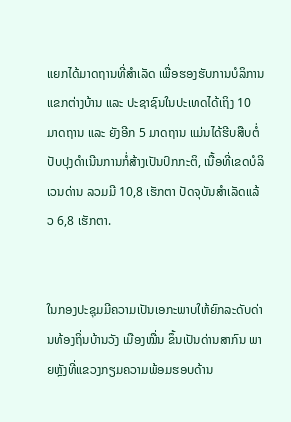ແຍກໄດ້ມາດຖານທີ່ສຳເລັດ ເພື່ອຮອງຮັບການບໍລິການແຂກຕ່າງບ້ານ ແລະ ປະຊາຊົນໃນປະເທດໄດ້ເຖິງ 10 ມາດຖານ ແລະ ຍັງອີກ 5 ມາດຖານ ແມ່ນໄດ້ຮີບສືບຕໍ່ປັບປຸງດຳເນີນການກໍ່ສ້າງເປັນປົກກະຕິ, ເນື້ອທີ່ເຂດບໍລິເວນດ່ານ ລວມມີ 10,8 ເຮັກຕາ ປັດຈຸບັນສຳເລັດແລ້ວ 6,8 ເຮັກຕາ.


ໃນກອງປະຊຸມມີຄວາມເປັນເອກະພາບໃຫ້ຍົກລະດັບດ່ານທ້ອງຖິ່ນບ້ານວັງ ເມືອງໝື່ນ ຂຶ້ນເປັນດ່ານສາກົນ ພາຍຫຼັງທີ່ແຂວງກຽມຄວາມພ້ອມຮອບດ້ານ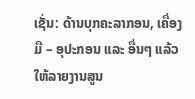ເຊັ່ນ: ດ້ານບຸກຄະລາກອນ, ເຄື່ອງມື – ອຸປະກອນ ແລະ ອື່ນໆ ແລ້ວໃຫ້ລາຍງານສູນ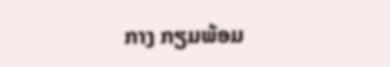ກາງ ກຽມພ້ອມ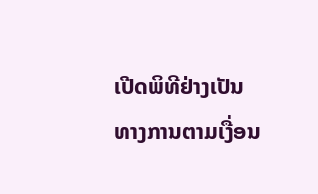ເປີດພິທີຢ່າງເປັນທາງການຕາມເງື່ອນ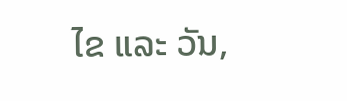ໄຂ ແລະ ວັນ,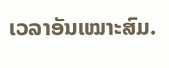ເວລາອັນເໝາະສົມ.